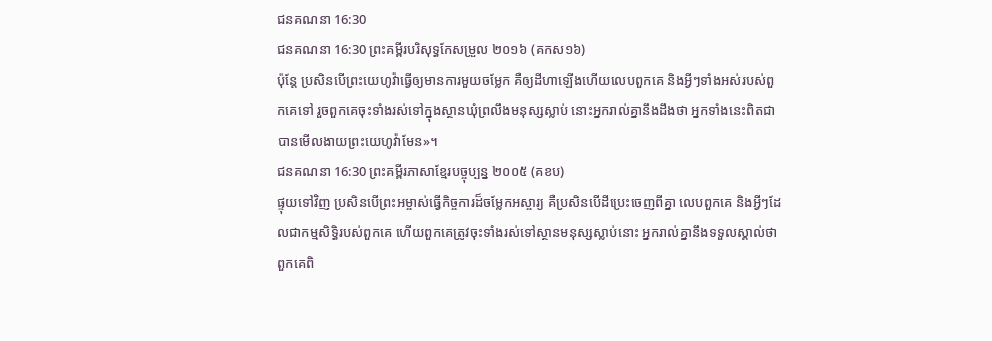ជនគណនា 16:30
ជនគណនា 16:30 ព្រះគម្ពីរបរិសុទ្ធកែសម្រួល ២០១៦ (គកស១៦)
ប៉ុន្ដែ ប្រសិនបើព្រះយេហូវ៉ាធ្វើឲ្យមានការមួយចម្លែក គឺឲ្យដីហាឡើងហើយលេបពួកគេ និងអ្វីៗទាំងអស់របស់ពួកគេទៅ រួចពួកគេចុះទាំងរស់ទៅក្នុងស្ថានឃុំព្រលឹងមនុស្សស្លាប់ នោះអ្នករាល់គ្នានឹងដឹងថា អ្នកទាំងនេះពិតជាបានមើលងាយព្រះយេហូវ៉ាមែន»។
ជនគណនា 16:30 ព្រះគម្ពីរភាសាខ្មែរបច្ចុប្បន្ន ២០០៥ (គខប)
ផ្ទុយទៅវិញ ប្រសិនបើព្រះអម្ចាស់ធ្វើកិច្ចការដ៏ចម្លែកអស្ចារ្យ គឺប្រសិនបើដីប្រេះចេញពីគ្នា លេបពួកគេ និងអ្វីៗដែលជាកម្មសិទ្ធិរបស់ពួកគេ ហើយពួកគេត្រូវចុះទាំងរស់ទៅស្ថានមនុស្សស្លាប់នោះ អ្នករាល់គ្នានឹងទទួលស្គាល់ថា ពួកគេពិ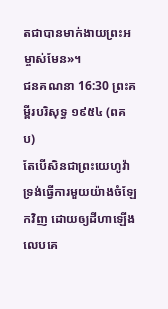តជាបានមាក់ងាយព្រះអម្ចាស់មែន»។
ជនគណនា 16:30 ព្រះគម្ពីរបរិសុទ្ធ ១៩៥៤ (ពគប)
តែបើសិនជាព្រះយេហូវ៉ាទ្រង់ធ្វើការមួយយ៉ាងចំឡែកវិញ ដោយឲ្យដីហាឡើងលេបគេ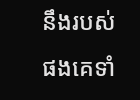នឹងរបស់ផងគេទាំ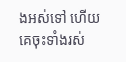ងអស់ទៅ ហើយគេចុះទាំងរស់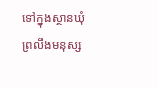ទៅក្នុងស្ថានឃុំព្រលឹងមនុស្ស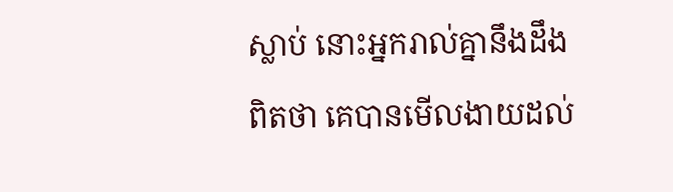ស្លាប់ នោះអ្នករាល់គ្នានឹងដឹងពិតថា គេបានមើលងាយដល់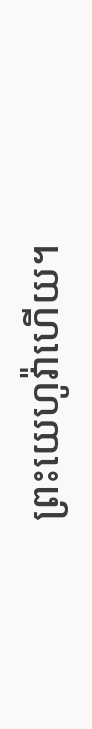ព្រះយេហូវ៉ាហើយ។